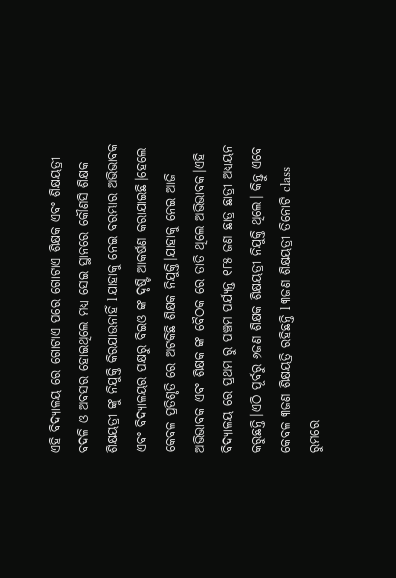ଏହି ବିଦ୍ୟାଳୟ ରେ ଗୋଟାଏ ପରେ ଗୋଟାଏ ଶିକ୍ଷକ ଏବଂ ଶିକ୍ଷୟତ୍ରୀ ବଦଳି ଓ ଅବସର ହୋଇଥିଲେ ମଧ୍ୟ ସେଇ ସ୍ଥାନରେ କୌଣସି ଶିକ୍ଷକ ଶିକ୍ଷୟତ୍ରୀ ଙ୍କୁ ନିଯୁକ୍ତି କିରଯାଉନାହିଁ l ଯାହାକୁ ନେଇ ବରମ୍ଭାର ଅଭିଭାବକ ଏବଂ ବିଦ୍ୟାଳୟର ପକ୍ଷରୁ ବିଇଓ ଙ୍କ ଦୃଷ୍ଟି ଆକର୍ଷଣ କରାଯାଇଛି।ହେଲେ କେବଳ ପ୍ରତିଶୃତି ରେ ଅଟକିଛି ଶିକ୍ଷକ ନିଯୁକ୍ତି।ଯାହାକୁ ନେଇ ଆଜି ଅଭିଭାବକ ଏବଂ ଶିକ୍ଷକ ଙ୍କ ବୈଠକ ରେ ତାତି ଥିଲେ ଅଭିଭାବକ।ଏହି ବିଦ୍ୟାଳୟ ରେ ପ୍ରଥମ ରୁ ପଞ୍ଚମ ପର୍ଯ୍ୟନ୍ତ ୧୮୫ ଜଣ ଛାତ୍ର ଛାତ୍ରୀ ଅଧ୍ୟୟନ କରୁଛନ୍ତି।ଏଠି ପୂର୍ବରୁ ୬ଜଣ ଶିକ୍ଷକ ଶିକ୍ଷୟତ୍ରୀ ନିଯୁକ୍ତି ଥିଲେ। କିନ୍ତୁ ଏବେ କେବଳ ୩ଜଣ ଶିକ୍ଷୟତ୍ରି ରହିଛନ୍ତି l ୩ଜଣ ଶିକ୍ଷୟତ୍ରୀ ତିନୋଟି class ରୁମରେ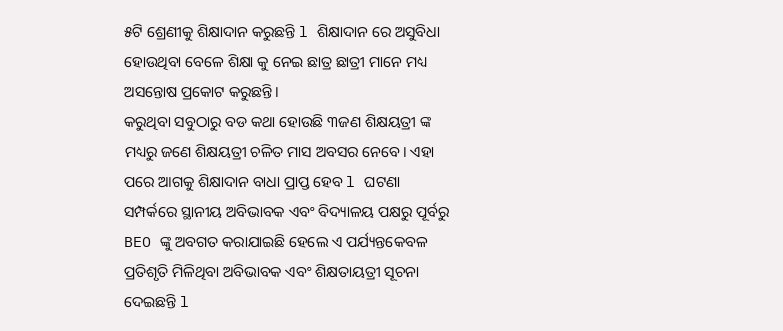୫ଟି ଶ୍ରେଣୀକୁ ଶିକ୍ଷାଦାନ କରୁଛନ୍ତି l ଶିକ୍ଷାଦାନ ରେ ଅସୁବିଧା ହୋଉଥିବା ବେଳେ ଶିକ୍ଷା କୁ ନେଇ ଛାତ୍ର ଛାତ୍ରୀ ମାନେ ମଧ୍ୟ ଅସନ୍ତୋଷ ପ୍ରକୋଟ କରୁଛନ୍ତି।
କରୁଥିବା ସବୁଠାରୁ ବଡ କଥା ହୋଉଛି ୩ଜଣ ଶିକ୍ଷୟତ୍ରୀ ଙ୍କ ମଧ୍ୟରୁ ଜଣେ ଶିକ୍ଷୟତ୍ରୀ ଚଳିତ ମାସ ଅବସର ନେବେ। ଏହା ପରେ ଆଗକୁ ଶିକ୍ଷାଦାନ ବାଧା ପ୍ରାପ୍ତ ହେବ l ଘଟଣା ସମ୍ପର୍କରେ ସ୍ଥାନୀୟ ଅବିଭାବକ ଏବଂ ବିଦ୍ୟାଳୟ ପକ୍ଷରୁ ପୂର୍ବରୁ BEO ଙ୍କୁ ଅବଗତ କରାଯାଇଛି ହେଲେ ଏ ପର୍ଯ୍ୟନ୍ତକେବଳ ପ୍ରତିଶୃତି ମିଳିଥିବା ଅବିଭାବକ ଏବଂ ଶିକ୍ଷତାୟତ୍ରୀ ସୂଚନା ଦେଇଛନ୍ତି l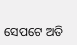ସେପଟେ ଅତି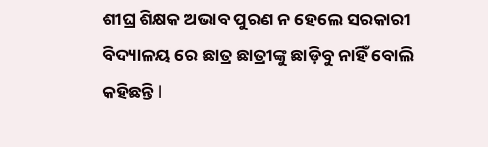ଶୀଘ୍ର ଶିକ୍ଷକ ଅଭାବ ପୁରଣ ନ ହେଲେ ସରକାରୀ ବିଦ୍ୟାଳୟ ରେ ଛାତ୍ର ଛାତ୍ରୀଙ୍କୁ ଛାଡ଼ିବୁ ନାହିଁ ବୋଲି କହିଛନ୍ତି l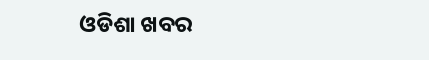ଓଡିଶା ଖବର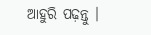ଆହୁରି ପଢ଼ନ୍ତୁ ।